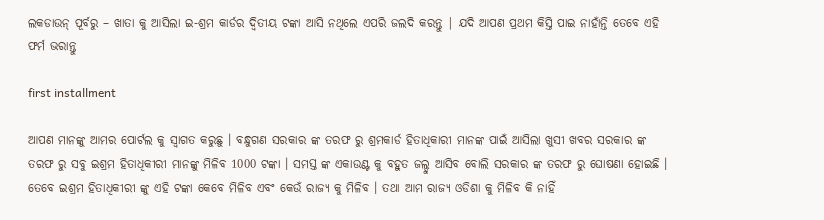ଲକଡାଉନ୍ ପୂର୍ବରୁ – ଖାତା କୁ ଆସିଲା ଇ-ଶ୍ରମ କାର୍ଡର ଦ୍ୱିତୀୟ ଟଙ୍କା ଆସି ନଥିଲେ ଏପରି ଜଲଦି କରନ୍ତୁ | ଯଦି ଆପଣ ପ୍ରଥମ କିସ୍ତି ପାଇ ନାହାଁନ୍ତି ତେବେ ଏହି ଫର୍ମ ଭରାନ୍ତୁ

first installment

ଆପଣ ମାନଙ୍କୁ ଆମର ପୋର୍ଟଲ କୁ ସ୍ୱାଗତ କରୁଛୁ । ବନ୍ଧୁଗଣ ସରକାର ଙ୍କ ତରଫ ରୁ ଶ୍ରମକାର୍ଡ ହିତାଧିକାରୀ ମାନଙ୍କ ପାଇଁ ଆସିଲା ଖୁସୀ ଖବର ସରକାର ଙ୍କ ତରଫ ରୁ ସବୁ ଇଶ୍ରମ ହିତାଧିକୀରୀ ମାନଙ୍କୁ ମିଳିବ 1000 ଟଙ୍କା । ସମସ୍ତ ଙ୍କ ଏକାଉଣ୍ଟ କୁ ବହୁତ ଜଲ୍ଦୁ ଆସିବ ବୋଲି ସରକାର ଙ୍କ ତରଫ ରୁ ଘୋଷଣା ହୋଇଛି । ତେବେ ଇଶ୍ରମ ହିତାଧିକୀରୀ ଙ୍କୁ ଏହି ଟଙ୍କା କେବେ ମିଳିବ ଏବଂ କେଉଁ ରାଜ୍ୟ କୁ ମିଳିବ । ତଥା ଆମ ରାଜ୍ୟ ଓଡିଶା କୁ ମିଳିବ କି ନାହିଁ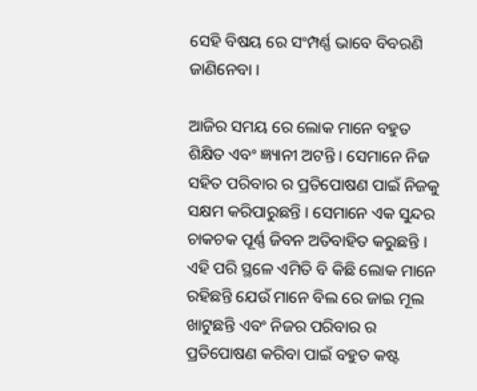ସେହି ବିଷୟ ରେ ସଂମ୍ପର୍ଣ୍ଣ ଭାବେ ବିବରଣି ଜାଣିନେବା ।

ଆଜିର ସମୟ ରେ ଲୋକ ମାନେ ବହୁତ ଶିକ୍ଷିତ ଏବଂ ଜ୍ଞ୍ୟାନୀ ଅଟନ୍ତି । ସେମାନେ ନିଜ ସହିତ ପରିବାର ର ପ୍ରତିପୋଷଣ ପାଇଁ ନିଜକୁ ସକ୍ଷମ କରିପାରୁଛନ୍ତି । ସେମାନେ ଏକ ସୁନ୍ଦର ଚାକଚକ ପୂର୍ଣ୍ଣ ଜିବନ ଅତିବାହିତ କରୁଛନ୍ତି । ଏହି ପରି ସ୍ଥଳେ ଏମିତି ବି କିଛି ଲୋକ ମାନେ ରହିଛନ୍ତି ଯେଉଁ ମାନେ ବିଲ ରେ ଜାଇ ମୂଲ ଖାଟୁଛନ୍ତି ଏବଂ ନିଜର ପରିବାର ର ପ୍ରତିପୋଷଣ କରିବା ପାଇଁ ବହୁତ କଷ୍ଟ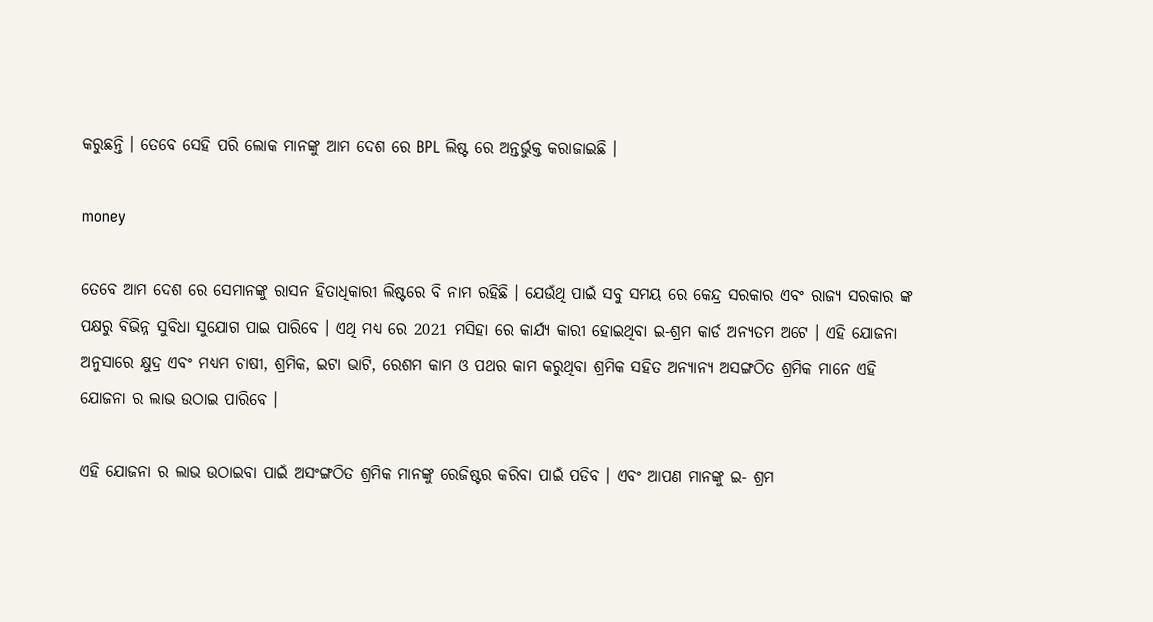କରୁଛନ୍ତି । ତେବେ ସେହି ପରି ଲୋକ ମାନଙ୍କୁ ଆମ ଦେଶ ରେ BPL ଲିଷ୍ଟ ରେ ଅନ୍ତର୍ଭୁକ୍ତ କରାଜାଇଛି ।

money

ତେବେ ଆମ ଦେଶ ରେ ସେମାନଙ୍କୁ ରାସନ ହିତାଧିକାରୀ ଲିଷ୍ଟରେ ବି ନାମ ରହିଛି । ଯେଉଁଥି ପାଇଁ ସବୁ ସମୟ ରେ କେନ୍ଦ୍ର ସରକାର ଏବଂ ରାଜ୍ୟ ସରକାର ଙ୍କ ପକ୍ଷରୁ ବିଭିନ୍ନ ସୁବିଧା ସୁଯୋଗ ପାଇ ପାରିବେ । ଏଥି ମଧ୍ୟ ରେ 2021 ମସିହା ରେ କାର୍ଯ୍ୟ କାରୀ ହୋଇଥିବା ଇ-ଶ୍ରମ କାର୍ଡ ଅନ୍ୟତମ ଅଟେ । ଏହି ଯୋଜନା ଅନୁସାରେ କ୍ଷୁଦ୍ର ଏବଂ ମଧ୍ୟମ ଚାଷୀ, ଶ୍ରମିକ, ଇଟା ଭାଟି, ରେଶମ କାମ ଓ ପଥର କାମ କରୁଥିବା ଶ୍ରମିକ ସହିତ ଅନ୍ୟାନ୍ୟ ଅସଙ୍ଗଠିତ ଶ୍ରମିକ ମାନେ ଏହି ଯୋଜନା ର ଲାଭ ଉଠାଇ ପାରିବେ ।

ଏହି ଯୋଜନା ର ଲାଭ ଉଠାଇବା ପାଇଁ ଅସଂଙ୍ଗଠିତ ଶ୍ରମିକ ମାନଙ୍କୁ ରେଜିଷ୍ଟର କରିବା ପାଇଁ ପଡିବ । ଏବଂ ଆପଣ ମାନଙ୍କୁ ଇ- ଶ୍ରମ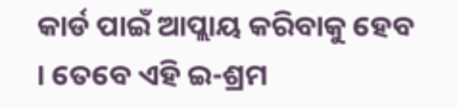କାର୍ଡ ପାଇଁ ଆପ୍ଲାୟ କରିବାକୁ ହେବ । ତେବେ ଏହି ଇ-ଶ୍ରମ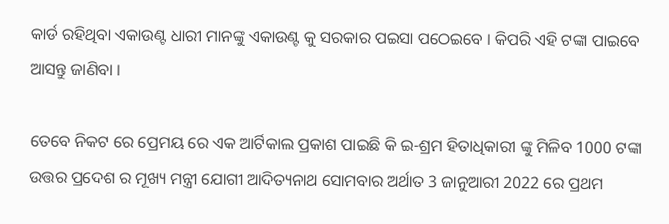କାର୍ଡ ରହିଥିବା ଏକାଉଣ୍ଟ ଧାରୀ ମାନଙ୍କୁ ଏକାଉଣ୍ଟ କୁ ସରକାର ପଇସା ପଠେଇବେ । କିପରି ଏହି ଟଙ୍କା ପାଇବେ ଆସନ୍ତୁ ଜାଣିବା ।

ତେବେ ନିକଟ ରେ ପ୍ରେମୟ ରେ ଏକ ଆର୍ଟିକାଲ ପ୍ରକାଶ ପାଇଛି କି ଇ-ଶ୍ରମ ହିତାଧିକାରୀ ଙ୍କୁ ମିଳିବ 1000 ଟଙ୍କା ଉତ୍ତର ପ୍ରଦେଶ ର ମୂଖ୍ୟ ମନ୍ତ୍ରୀ ଯୋଗୀ ଆଦିତ୍ୟନାଥ ସୋମବାର ଅର୍ଥାତ 3 ଜାନୁଆରୀ 2022 ରେ ପ୍ରଥମ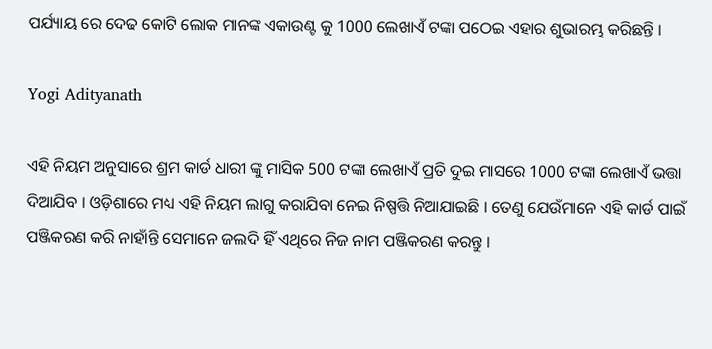ପର୍ଯ୍ୟାୟ ରେ ଦେଢ କୋଟି ଲୋକ ମାନଙ୍କ ଏକାଉଣ୍ଟ କୁ 1000 ଲେଖାଏଁ ଟଙ୍କା ପଠେଇ ଏହାର ଶୁଭାରମ୍ଭ କରିଛନ୍ତି ।

Yogi Adityanath

ଏହି ନିୟମ ଅନୁସାରେ ଶ୍ରମ କାର୍ଡ ଧାରୀ ଙ୍କୁ ମାସିକ 500 ଟଙ୍କା ଲେଖାଏଁ ପ୍ରତି ଦୁଇ ମାସରେ 1000 ଟଙ୍କା ଲେଖାଏଁ ଭତ୍ତା ଦିଆଯିବ । ଓଡ଼ିଶାରେ ମଧ୍ୟ ଏହି ନିୟମ ଲାଗୁ କରାଯିବା ନେଇ ନିଷ୍ପତ୍ତି ନିଆଯାଇଛି । ତେଣୁ ଯେଉଁମାନେ ଏହି କାର୍ଡ ପାଇଁ ପଞ୍ଜିକରଣ କରି ନାହାଁନ୍ତି ସେମାନେ ଜଲଦି ହିଁ ଏଥିରେ ନିଜ ନାମ ପଞ୍ଜିକରଣ କରନ୍ତୁ ।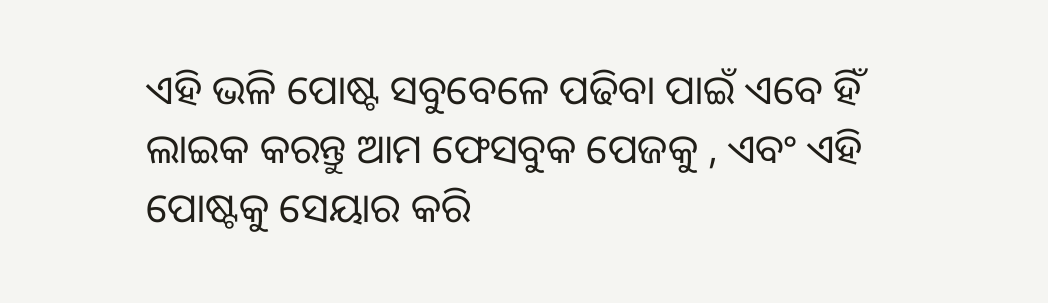ଏହି ଭଳି ପୋଷ୍ଟ ସବୁବେଳେ ପଢିବା ପାଇଁ ଏବେ ହିଁ ଲାଇକ କରନ୍ତୁ ଆମ ଫେସବୁକ ପେଜକୁ , ଏବଂ ଏହି ପୋଷ୍ଟକୁ ସେୟାର କରି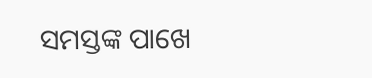ସମସ୍ତଙ୍କ ପାଖେ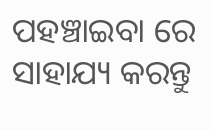ପହଞ୍ଚାଇବା ରେ ସାହାଯ୍ୟ କରନ୍ତୁ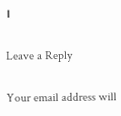।

Leave a Reply

Your email address will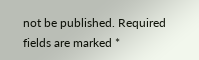not be published. Required fields are marked *